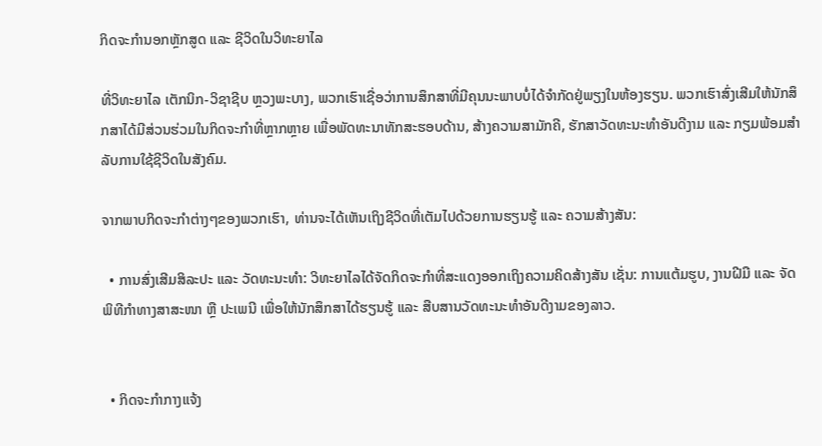ກິດຈະກຳນອກຫຼັກສູດ ແລະ ຊີວິດໃນວິທະຍາໄລ

ທີ່ວິທະຍາໄລ ເຕັກນິກ-ວິຊາຊີບ ຫຼວງພະບາງ, ພວກເຮົາເຊື່ອວ່າການສຶກສາທີ່ມີຄຸນນະພາບບໍ່ໄດ້ຈຳກັດຢູ່ພຽງໃນຫ້ອງຮຽນ. ພວກເຮົາສົ່ງເສີມໃຫ້ນັກສຶກສາໄດ້ມີສ່ວນຮ່ວມໃນກິດຈະກຳທີ່ຫຼາກຫຼາຍ ເພື່ອພັດທະນາທັກສະຮອບດ້ານ, ສ້າງຄວາມສາມັກຄີ, ຮັກສາວັດທະນະທຳອັນດີງາມ ແລະ ກຽມພ້ອມສຳລັບການໃຊ້ຊີວິດໃນສັງຄົມ.

ຈາກພາບກິດຈະກຳຕ່າງໆຂອງພວກເຮົາ, ທ່ານຈະໄດ້ເຫັນເຖິງຊີວິດທີ່ເຕັມໄປດ້ວຍການຮຽນຮູ້ ແລະ ຄວາມສ້າງສັນ:

  • ການສົ່ງເສີມສິລະປະ ແລະ ວັດທະນະທຳ: ວິທະຍາໄລໄດ້ຈັດກິດຈະກຳທີ່ສະແດງອອກເຖິງຄວາມຄິດສ້າງສັນ ເຊັ່ນ: ການແຕ້ມຮູບ, ງານຝີມື ແລະ ຈັດພິທີກຳທາງສາສະໜາ ຫຼື ປະເພນີ ເພື່ອໃຫ້ນັກສຶກສາໄດ້ຮຽນຮູ້ ແລະ ສືບສານວັດທະນະທຳອັນດີງາມຂອງລາວ.


  • ກິດຈະກຳກາງແຈ້ງ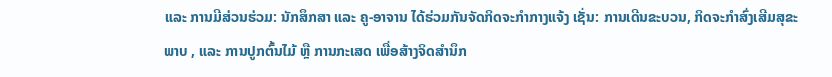ແລະ ການມີສ່ວນຮ່ວມ: ນັກສຶກສາ ແລະ ຄູ-ອາຈານ ໄດ້ຮ່ວມກັນຈັດກິດຈະກຳກາງແຈ້ງ ເຊັ່ນ: ການເດີນຂະບວນ, ກິດຈະກຳສົ່ງເສີມສຸຂະພາບ , ແລະ ການປູກຕົ້ນໄມ້ ຫຼື ການກະເສດ ເພື່ອສ້າງຈິດສຳນຶກ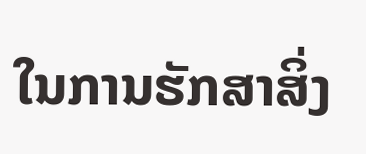ໃນການຮັກສາສິ່ງ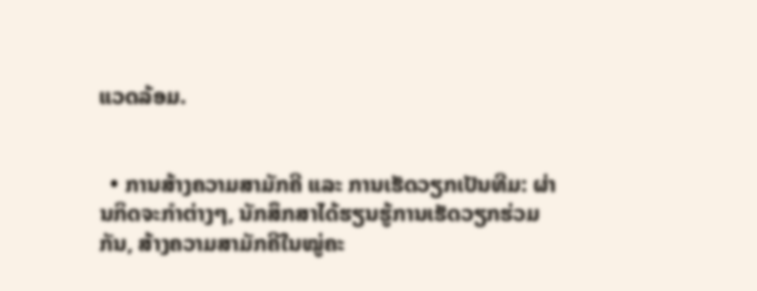ແວດລ້ອມ.


  • ການສ້າງຄວາມສາມັກຄີ ແລະ ການເຮັດວຽກເປັນທີມ: ຜ່ານກິດຈະກຳຕ່າງໆ, ນັກສຶກສາໄດ້ຮຽນຮູ້ການເຮັດວຽກຮ່ວມກັນ, ສ້າງຄວາມສາມັກຄີໃນໝູ່ຄະ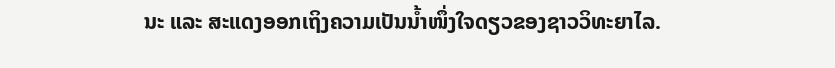ນະ ແລະ ສະແດງອອກເຖິງຄວາມເປັນນ້ຳໜຶ່ງໃຈດຽວຂອງຊາວວິທະຍາໄລ.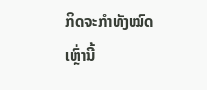ກິດຈະກຳທັງໝົດເຫຼົ່ານີ້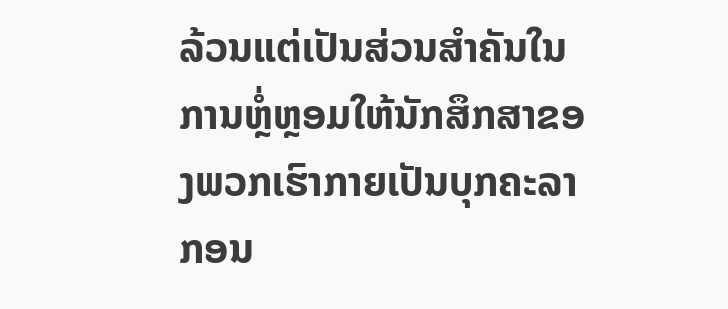ລ້ວນແຕ່ເປັນສ່ວນສຳຄັນໃນການຫຼໍ່ຫຼອມໃຫ້ນັກສຶກສາຂອງພວກເຮົາກາຍເປັນບຸກຄະລາກອນ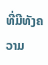ທີ່ມີທັງຄວາມ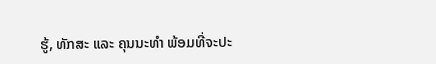ຮູ້, ທັກສະ ແລະ ຄຸນນະທຳ ພ້ອມທີ່ຈະປະ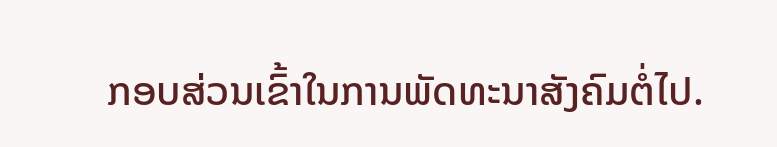ກອບສ່ວນເຂົ້າໃນການພັດທະນາສັງຄົມຕໍ່ໄປ.